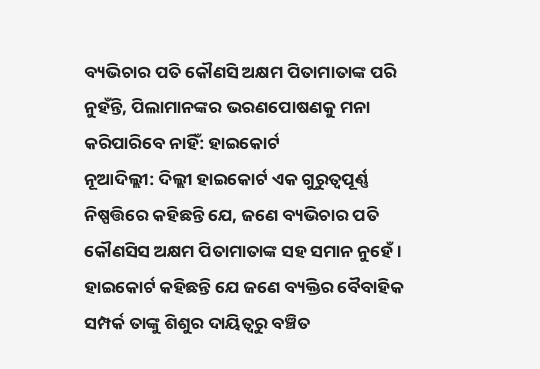ବ୍ୟଭିଚାର ପତି କୌଣସି ଅକ୍ଷମ ପିତାମାତାଙ୍କ ପରି ନୁହଁନ୍ତି, ପିଲାମାନଙ୍କର ଭରଣପୋଷଣକୁ ମନା କରିପାରିବେ ନାହିଁ: ହାଇକୋର୍ଟ
ନୂଆଦିଲ୍ଲୀ: ଦିଲ୍ଲୀ ହାଇକୋର୍ଟ ଏକ ଗୁରୁତ୍ୱପୂର୍ଣ୍ଣ ନିଷ୍ପତ୍ତିରେ କହିଛନ୍ତି ଯେ, ଜଣେ ବ୍ୟଭିଚାର ପତି କୌଣସିସ ଅକ୍ଷମ ପିତାମାତାଙ୍କ ସହ ସମାନ ନୁହେଁ । ହାଇକୋର୍ଟ କହିଛନ୍ତି ଯେ ଜଣେ ବ୍ୟକ୍ତିର ବୈବାହିକ ସମ୍ପର୍କ ତାଙ୍କୁ ଶିଶୁର ଦାୟିତ୍ୱରୁ ବଞ୍ଚିତ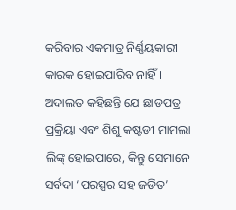କରିବାର ଏକମାତ୍ର ନିର୍ଣ୍ଣୟକାରୀ କାରକ ହୋଇପାରିବ ନାହିଁ ।
ଅଦାଲତ କହିଛନ୍ତି ଯେ ଛାଡପତ୍ର ପ୍ରକ୍ରିୟା ଏବଂ ଶିଶୁ କଷ୍ଟଡୀ ମାମଲା ଲିଙ୍କ୍ ହୋଇପାରେ, କିନ୍ତୁ ସେମାନେ ସର୍ବଦା ‘ପରସ୍ପର ସହ ଜଡିତ’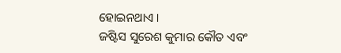ହୋଇନଥାଏ ।
ଜଷ୍ଟିସ ସୁରେଶ କୁମାର କୌତ ଏବଂ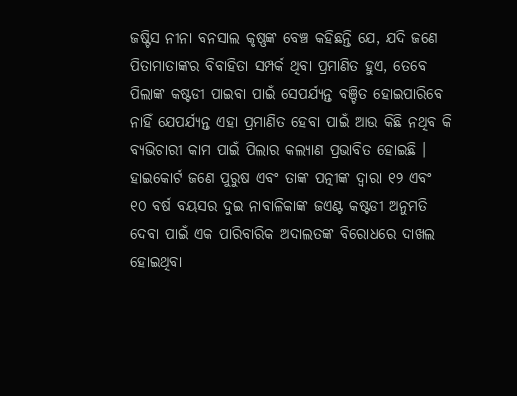ଜଷ୍ଟିସ ନୀନା ବନସାଲ କୃଷ୍ଣଙ୍କ ବେଞ୍ଚ କହିଛନ୍ତି ଯେ, ଯଦି ଜଣେ ପିତାମାତାଙ୍କର ବିବାହିତା ସମ୍ପର୍କ ଥିବା ପ୍ରମାଣିତ ହୁଏ, ତେବେ ପିଲାଙ୍କ କଷ୍ଟଡୀ ପାଇବା ପାଇଁ ସେପର୍ଯ୍ୟନ୍ତ ବଞ୍ଚିତ ହୋଇପାରିବେ ନାହିଁ ଯେପର୍ଯ୍ୟନ୍ତ ଏହା ପ୍ରମାଣିତ ହେବା ପାଇଁ ଆଉ କିଛି ନଥିବ କି ବ୍ୟଭିଚାରୀ କାମ ପାଇଁ ପିଲାର କଲ୍ୟାଣ ପ୍ରଭାବିତ ହୋଇଛି ।
ହାଇକୋର୍ଟ ଜଣେ ପୁରୁଷ ଏବଂ ତାଙ୍କ ପତ୍ନୀଙ୍କ ଦ୍ୱାରା ୧୨ ଏବଂ ୧୦ ବର୍ଷ ବୟସର ଦୁଇ ନାବାଳିକାଙ୍କ ଜଏଣ୍ଟ କଷ୍ଟଡୀ ଅନୁମତି ଦେବା ପାଇଁ ଏକ ପାରିବାରିକ ଅଦାଲତଙ୍କ ବିରୋଧରେ ଦାଖଲ ହୋଇଥିବା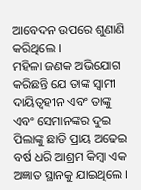ଆବେଦନ ଉପରେ ଶୁଣାଣି କରିଥିଲେ ।
ମହିଳା ଜଣକ ଅଭିଯୋଗ କରିଛନ୍ତି ଯେ ତାଙ୍କ ସ୍ୱାମୀ ଦାୟିତ୍ୱହୀନ ଏବଂ ତାଙ୍କୁ ଏବଂ ସେମାନଙ୍କର ଦୁଇ ପିଲାଙ୍କୁ ଛାଡି ପ୍ରାୟ ଅଢେଇ ବର୍ଷ ଧରି ଆଶ୍ରମ କିମ୍ବା ଏକ ଅଜ୍ଞାତ ସ୍ଥାନକୁ ଯାଇଥିଲେ ।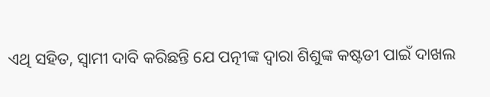ଏଥି ସହିତ, ସ୍ୱାମୀ ଦାବି କରିଛନ୍ତି ଯେ ପତ୍ନୀଙ୍କ ଦ୍ୱାରା ଶିଶୁଙ୍କ କଷ୍ଟଡୀ ପାଇଁ ଦାଖଲ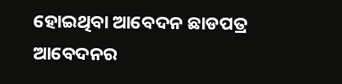ହୋଇଥିବା ଆବେଦନ ଛାଡପତ୍ର ଆବେଦନର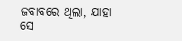ଜବାବରେ ଥିଲା, ଯାହା ସେ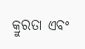କ୍ରୁରତା ଏବଂ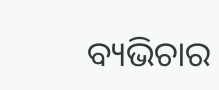ବ୍ୟଭିଚାର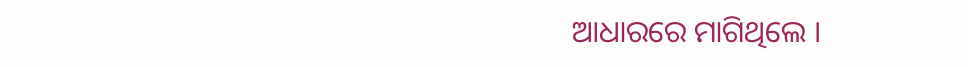ଆଧାରରେ ମାଗିଥିଲେ ।